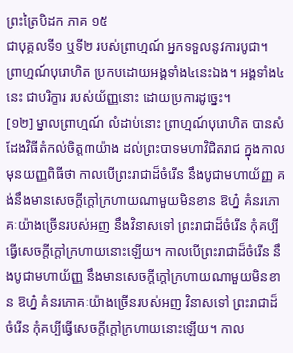ព្រះត្រៃបិដក ភាគ ១៥
ជាបុគ្គលទី១ ឬទី២ របស់ព្រាហ្មណ៍ អ្នកទទួលនូវការបូជា។ ព្រាហ្មណ៍បុរោហិត ប្រកបដោយអង្គទាំង៤នេះឯង។ អង្គទាំង៤នេះ ជាបរិក្ខារ របស់យ័ញ្ញនោះ ដោយប្រការដូច្នេះ។
[១២] ម្នាលព្រាហ្មណ៍ លំដាប់នោះ ព្រាហ្មណ៍បុរោហិត បានសំដែងវិធីតំកល់ចិត្ត៣យ៉ាង ដល់ព្រះបាទមហាវិជិតរាជ ក្នុងកាលមុនយញ្ញពិធីថា កាលបើព្រះរាជាដ៏ចំរើន នឹងបូជាមហាយ័ញ្ញ គង់នឹងមានសេចក្តីក្តៅក្រហាយណាមួយមិនខាន ឱហ្ន៎ គំនរភោគៈយ៉ាងច្រើនរបស់អញ នឹងវិនាសទៅ ព្រះរាជាដ៏ចំរើន កុំគប្បីធ្វើសេចក្តីក្តៅក្រហាយនោះឡើយ។ កាលបើព្រះរាជាដ៏ចំរើន នឹងបូជាមហាយ័ញ្ញ នឹងមានសេចក្តីក្តៅក្រហាយណាមួយមិនខាន ឱហ្ន៎ គំនរភោគៈយ៉ាងច្រើនរបស់អញ វិនាសទៅ ព្រះរាជាដ៏ចំរើន កុំគប្បីធ្វើសេចក្តីក្តៅក្រហាយនោះឡើយ។ កាល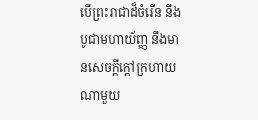បើព្រះរាជាដ៏ចំរើន នឹងបូជាមហាយ័ញ្ញ នឹងមានសេចក្តីក្តៅក្រហាយណាមួយ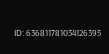ID: 636811781034126395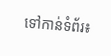ទៅកាន់ទំព័រ៖